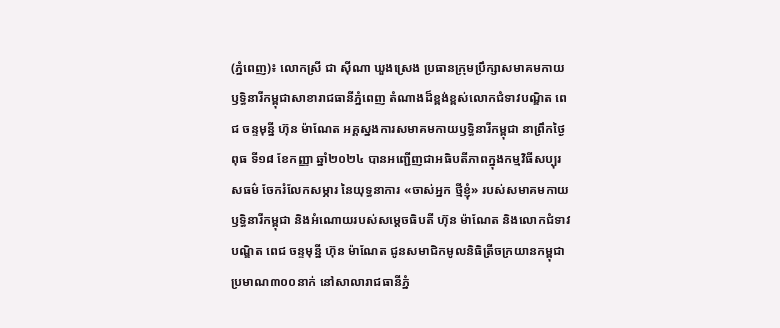(ភ្នំពេញ)៖ លោកស្រី ជា ស៊ីណា ឃួងស្រេង ប្រធានក្រុមប្រឹក្សាសមាគមកាយឫទ្ធិនារីកម្ពុជាសាខារាជធានីភ្នំពេញ តំណាងដ៏ខ្ពង់ខ្ពស់លោកជំទាវបណ្ឌិត ពេជ ចន្ទមុន្នី ហ៊ុន ម៉ាណែត អគ្គស្នងការសមាគមកាយឫទ្ធិនារីកម្ពុជា នាព្រឹកថ្ងៃពុធ ទី១៨ ខែកញ្ញា ឆ្នាំ២០២៤ បានអញ្ជើញជាអធិបតីភាពក្នុងកម្មវិធីសប្បុរសធម៌ ចែករំលែកសម្ភារ នៃយុទ្ធនាការ «ចាស់អ្នក ថ្មីខ្ញុំ» របស់សមាគមកាយឫទ្ធិនារីកម្ពុជា និងអំណោយរបស់សម្តេចធិបតី ហ៊ុន ម៉ាណែត និងលោកជំទាវបណ្ឌិត ពេជ ចន្ទមុន្នី ហ៊ុន ម៉ាណែត ជូនសមាជិកមូលនិធិត្រីចក្រយានកម្ពុជាប្រមាណ៣០០នាក់ នៅសាលារាជធានីភ្នំ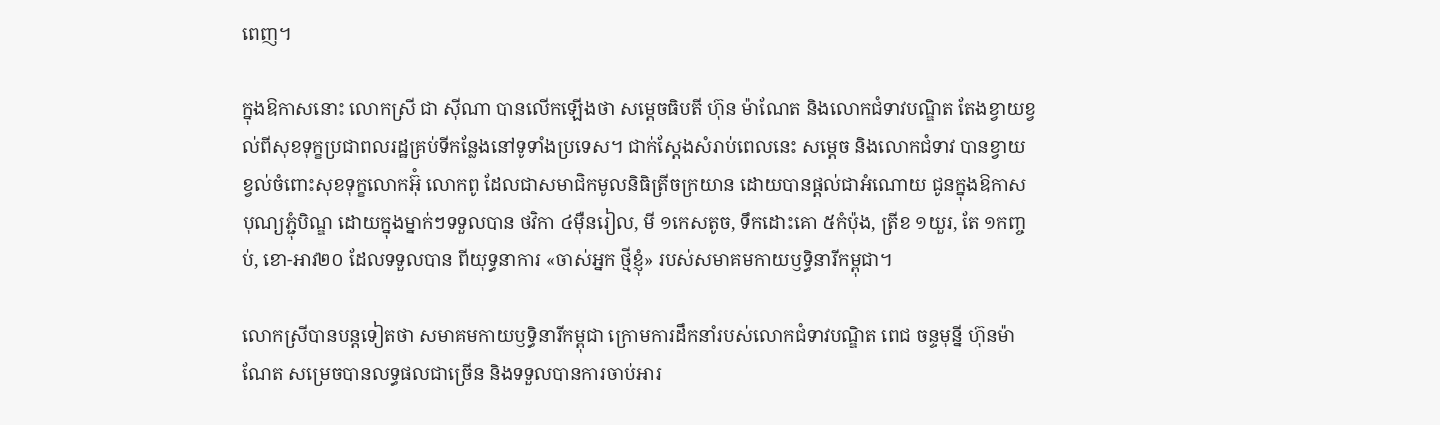ពេញ។

ក្នុងឱកាសនោះ លោកស្រី ជា ស៊ីណា បានលើកឡើងថា សម្តេចធិបតី ហ៊ុន ម៉ាណែត និងលោកជំទាវបណ្ឌិត តែងខ្វាយខ្វល់ពីសុខទុក្ខប្រជាពលរដ្ឋគ្រប់ទីកន្លែងនៅទូទាំងប្រទេស។ ជាក់ស្តែងសំរាប់ពេលនេះ សម្តេច និងលោកជំទាវ បានខ្វាយខ្វល់ចំពោះសុខទុក្ខលោកអ៊ុំ លោកពូ ដែលជាសមាជិកមូលនិធិត្រីចក្រយាន ដោយបានផ្តល់ជាអំណោយ ជូនក្នុងឱកាសបុណ្យភ្ជុំបិណ្ឌ ដោយក្នុងម្នាក់ៗទទួលបាន ថវិកា ៤ម៉ឺនរៀល, មី ១កេសតូច, ទឹកដោះគោ ៥កំប៉ុង, ត្រីខ ១យួរ, តែ ១កញ្ចប់, ខោ-អាវ២០ ដែលទទួលបាន ពីយុទ្ធនាការ «ចាស់អ្នក ថ្មីខ្ញុំ» របស់សមាគមកាយឫទ្ធិនារីកម្ពុជា។

លោកស្រីបានបន្តទៀតថា សមាគមកាយឫទ្ធិនារីកម្ពុជា ក្រោមការដឹកនាំរបស់លោកជំទាវបណ្ឌិត ពេជ ចន្ទមុន្នី ហ៊ុនម៉ាណែត សម្រេចបានលទ្ធផលជាច្រើន និងទទួលបានការចាប់អារ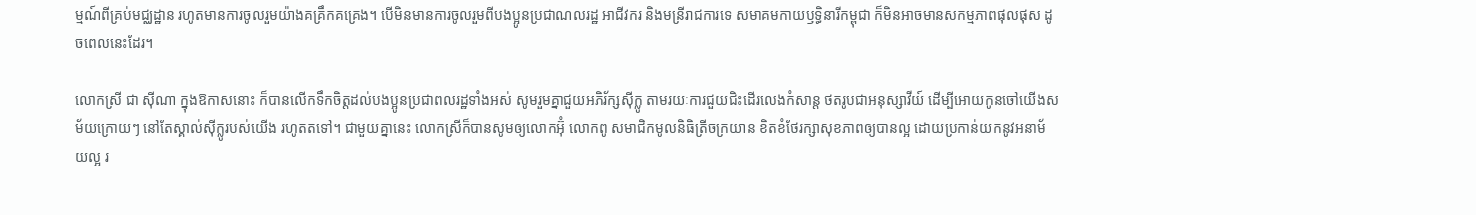ម្មណ៍ពីគ្រប់មជ្ឈដ្ឋាន រហូតមានការចូលរួមយ៉ាងគគ្រឹកគគ្រេង។ បើមិនមានការចូលរួមពីបងប្អូនប្រជាណលរដ្ឋ អាជីវករ និងមន្រីរាជការទេ សមាគមកាយឫទ្ធិនារីកម្ពុជា ក៏មិនអាចមានសកម្មភាពផុលផុស ដូចពេលនេះដែរ។

លោកស្រី ជា ស៊ីណា ក្នុងឱកាសនោះ ក៏បានលើកទឹកចិត្តដល់បងប្អូនប្រជាពលរដ្ឋទាំងអស់ សូមរួមគ្នាជួយអភិរ័ក្សស៊ីក្លូ តាមរយៈការជួយជិះដើរលេងកំសាន្ត ថតរូបជាអនុស្សាវីយ៍ ដើម្បីអោយកូនចៅយើងសម័យក្រោយៗ នៅតែស្គាល់ស៊ីក្លូរបស់យើង រហូតតទៅ។ ជាមួយគ្នានេះ លោកស្រីក៏បានសូមឲ្យលោកអ៊ុំ លោកពូ សមាជិកមូលនិធិត្រីចក្រយាន ខិតខំថែរក្សាសុខភាពឲ្យបានល្អ ដោយប្រកាន់យកនូវអនាម័យល្អ រ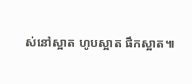ស់នៅស្អាត ហូបស្អាត ផឹកស្អាត៕